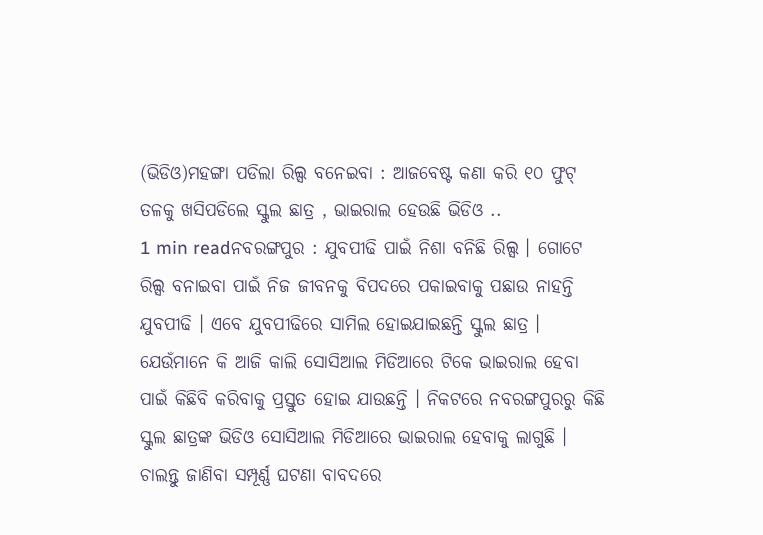(ଭିଡିଓ)ମହଙ୍ଗା ପଡିଲା ରିଲ୍ସ ବନେଇବା : ଆଜବେଷ୍ଟ କଣା କରି ୧୦ ଫୁଟ୍ ତଳକୁ ଖସିପଡିଲେ ସ୍କୁଲ ଛାତ୍ର , ଭାଇରାଲ ହେଉଛି ଭିଡିଓ ..
1 min readନବରଙ୍ଗପୁର : ଯୁବପୀଢି ପାଇଁ ନିଶା ବନିଛି ରିଲ୍ସ । ଗୋଟେ ରିଲ୍ସ ବନାଇବା ପାଇଁ ନିଜ ଜୀବନକୁ ବିପଦରେ ପକାଇବାକୁ ପଛାଉ ନାହନ୍ତି ଯୁବପୀଢି । ଏବେ ଯୁବପୀଢିରେ ସାମିଲ ହୋଇଯାଇଛନ୍ତି ସ୍କୁଲ ଛାତ୍ର । ଯେଉଁମାନେ କି ଆଜି କାଲି ସୋସିଆଲ ମିଡିଆରେ ଟିକେ ଭାଇରାଲ ହେବା ପାଇଁ କିଛିବି କରିବାକୁ ପ୍ରସ୍ତୁତ ହୋଇ ଯାଉଛନ୍ତି । ନିକଟରେ ନବରଙ୍ଗପୁରରୁ କିଛି ସ୍କୁଲ ଛାତ୍ରଙ୍କ ଭିଡିଓ ସୋସିଆଲ ମିଡିଆରେ ଭାଇରାଲ ହେବାକୁ ଲାଗୁଛି । ଚାଲନ୍ତୁ ଜାଣିବା ସମ୍ପୂର୍ଣ୍ଣ ଘଟଣା ବାବଦରେ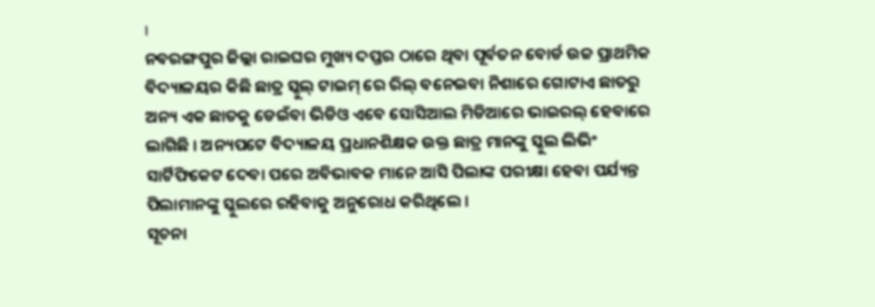।
ନବରଙ୍ଗପୁର ଜିଲ୍ଲା ରାଇଘର ମୁଖ୍ୟ ଦପ୍ତର ଠାରେ ଥିବା ପୂର୍ବତନ ବୋର୍ଡ ଉଚ୍ଚ ପ୍ରାଥମିକ ବିଦ୍ୟାଳୟର କିଛି ଛାତ୍ର ସ୍କୁଲ୍ ଟାଇମ୍ ରେ ରିଲ୍ ବନେଇବା ନିଶାରେ ଗୋଟାଏ ଛାତରୁ ଅନ୍ୟ ଏକ ଛାତକୁ ଡେଇଁବା ଭିଡିଓ ଏବେ ସୋସିଆଲ ମିଡିଆରେ ଭାଇରଲ୍ ହେବାରେ ଲାଗିଛି । ଅନ୍ୟପଟେ ବିଦ୍ୟାଳୟ ପ୍ରଧାନଶିକ୍ଷକ ଉକ୍ତ ଛାତ୍ର ମାନଙ୍କୁ ସ୍କୁଲ ଲିଭିଂ ସାର୍ଟିଫିକେଟ ଦେବା ପରେ ଅବିଭାବକ ମାନେ ଆସି ପିଲାଙ୍କ ପରୀକ୍ଷା ହେବା ପର୍ଯ୍ୟନ୍ତ ପିଲାମାନଙ୍କୁ ସ୍କୁଲରେ ରହିବାକୁ ଅନୁରୋଧ କରିଥିଲେ ।
ସୂଚନା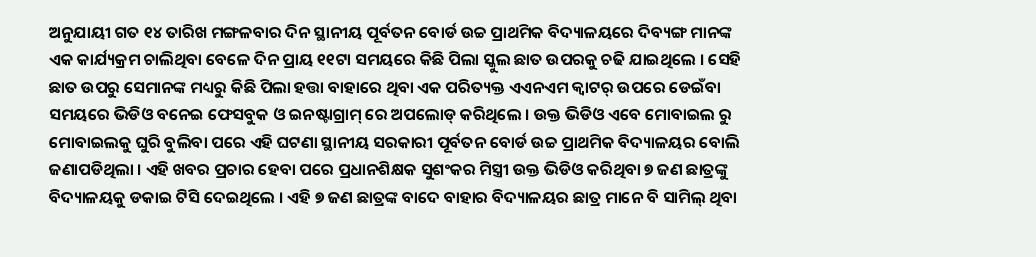ଅନୁଯାୟୀ ଗତ ୧୪ ତାରିଖ ମଙ୍ଗଳବାର ଦିନ ସ୍ଥାନୀୟ ପୂର୍ବତନ ବୋର୍ଡ ଉଚ୍ଚ ପ୍ରାଥମିକ ବିଦ୍ୟାଳୟରେ ଦିବ୍ୟଙ୍ଗ ମାନଙ୍କ ଏକ କାର୍ଯ୍ୟକ୍ରମ ଚାଲିଥିବା ବେଳେ ଦିନ ପ୍ରାୟ ୧୧ଟା ସମୟରେ କିଛି ପିଲା ସ୍କୁଲ ଛାତ ଉପରକୁ ଚଢି ଯାଇଥିଲେ । ସେହି ଛାତ ଉପରୁ ସେମାନଙ୍କ ମଧ୍ୟରୁ କିଛି ପିଲା ହତ୍ତା ବାହାରେ ଥିବା ଏକ ପରିତ୍ୟକ୍ତ ଏଏନଏମ କ୍ବାଟର୍ ଉପରେ ଡେଇଁବା ସମୟରେ ଭିଡିଓ ବନେଇ ଫେସବୁକ ଓ ଇନଷ୍ଟାଗ୍ରାମ୍ ରେ ଅପଲୋଡ୍ କରିଥିଲେ । ଉକ୍ତ ଭିଡିଓ ଏବେ ମୋବାଇଲ ରୁ ମୋବାଇଲକୁ ଘୁରି ବୁଲିବା ପରେ ଏହି ଘଟଣା ସ୍ଥାନୀୟ ସରକାରୀ ପୂର୍ବତନ ବୋର୍ଡ ଉଚ୍ଚ ପ୍ରାଥମିକ ବିଦ୍ୟାଳୟର ବୋଲି ଜଣାପଡିଥିଲା । ଏହି ଖବର ପ୍ରଚାର ହେବା ପରେ ପ୍ରଧାନଶିକ୍ଷକ ସୁଶଂକର ମିସ୍ତ୍ରୀ ଉକ୍ତ ଭିଡିଓ କରିଥିବା ୭ ଜଣ ଛାତ୍ରଙ୍କୁ ବିଦ୍ୟାଳୟକୁ ଡକାଇ ଟିସି ଦେଇଥିଲେ । ଏହି ୭ ଜଣ ଛାତ୍ରଙ୍କ ବାଦେ ବାହାର ବିଦ୍ୟାଳୟର ଛାତ୍ର ମାନେ ବି ସାମିଲ୍ ଥିବା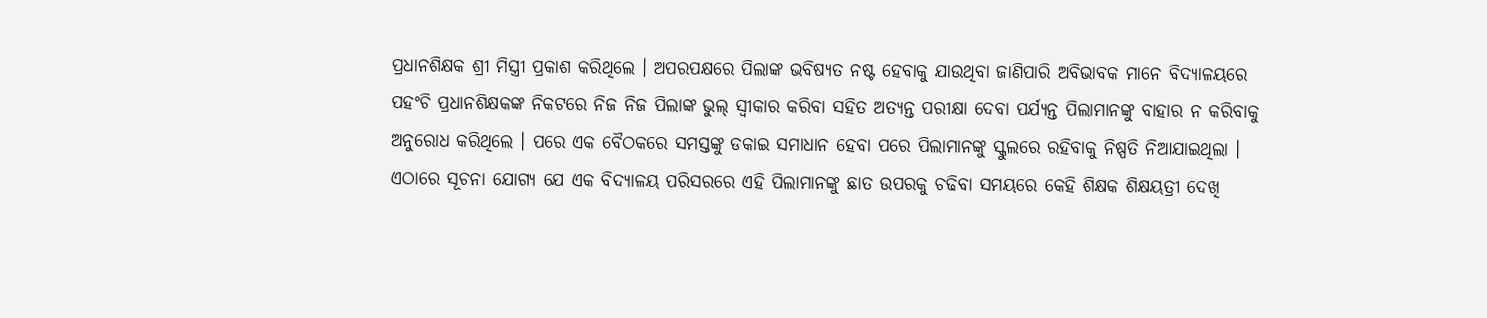ପ୍ରଧାନଶିକ୍ଷକ ଶ୍ରୀ ମିସ୍ତ୍ରୀ ପ୍ରକାଶ କରିଥିଲେ । ଅପରପକ୍ଷରେ ପିଲାଙ୍କ ଭବିଷ୍ୟତ ନଷ୍ଟ ହେବାକୁ ଯାଉଥିବା ଜାଣିପାରି ଅବିଭାବକ ମାନେ ବିଦ୍ୟାଳୟରେ ପହଂଚି ପ୍ରଧାନଶିକ୍ଷକଙ୍କ ନିକଟରେ ନିଜ ନିଜ ପିଲାଙ୍କ ଭୁଲ୍ ସ୍ବୀକାର କରିବା ସହିତ ଅତ୍ୟନ୍ତ ପରୀକ୍ଷା ଦେବା ପର୍ଯ୍ୟନ୍ତ ପିଲାମାନଙ୍କୁ ବାହାର ନ କରିବାକୁ ଅନୁରୋଧ କରିଥିଲେ । ପରେ ଏକ ବୈଠକରେ ସମସ୍ତଙ୍କୁ ଡକାଇ ସମାଧାନ ହେବା ପରେ ପିଲାମାନଙ୍କୁ ସ୍କୁଲରେ ରହିବାକୁ ନିଷ୍ପତି ନିଆଯାଇଥିଲା ।
ଏଠାରେ ସୂଚନା ଯୋଗ୍ୟ ଯେ ଏକ ବିଦ୍ୟାଳୟ ପରିସରରେ ଏହି ପିଲାମାନଙ୍କୁ ଛାତ ଉପରକୁ ଚଢିବା ସମୟରେ କେହି ଶିକ୍ଷକ ଶିକ୍ଷୟତ୍ରୀ ଦେଖି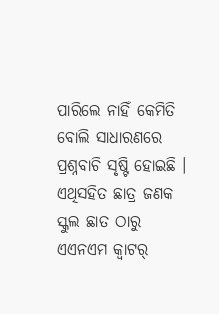ପାରିଲେ ନାହିଁ କେମିତି ବୋଲି ସାଧାରଣରେ ପ୍ରଶ୍ନବାଚି ସୃଷ୍ଟି ହୋଇଛି । ଏଥିସହିତ ଛାତ୍ର ଜଣକ ସ୍କୁଲ ଛାତ ଠାରୁ ଏଏନଏମ କ୍ବାଟର୍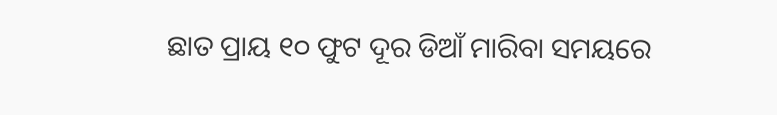ଛାତ ପ୍ରାୟ ୧୦ ଫୁଟ ଦୂର ଡିଆଁ ମାରିବା ସମୟରେ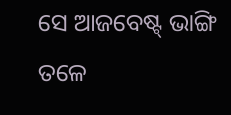ସେ ଆଜବେଷ୍ଟ୍ ଭାଙ୍ଗି ତଳେ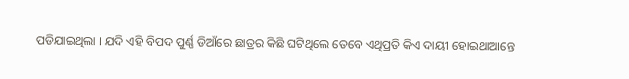ପଡିଯାଇଥିଲା । ଯଦି ଏହି ବିପଦ ପୁର୍ଣ୍ଣ ଡିଆଁରେ ଛାତ୍ରର କିଛି ଘଟିଥିଲେ ତେବେ ଏଥିପ୍ରତି କିଏ ଦାୟୀ ହୋଇଥାଆନ୍ତେ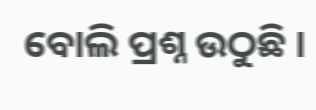ବୋଲି ପ୍ରଶ୍ନ ଉଠୁଛି ।